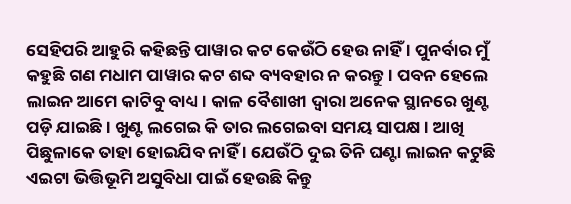ସେହିପରି ଆହୁରି କହିଛନ୍ତି ପାୱାର କଟ କେଉଁଠି ହେଉ ନାହିଁ । ପୁନର୍ବାର ମୁଁ କହୁଛି ଗଣ ମଧାମ ପାୱାର କଟ ଶବ୍ଦ ବ୍ୟବହାର ନ କରନ୍ତୁ । ପବନ ହେଲେ ଲାଇନ ଆମେ କାଟିବୁ ବାଧ୍ୟ । କାଳ ବୈଶାଖୀ ଦ୍ୱାରା ଅନେକ ସ୍ଥାନରେ ଖୁଣ୍ଟ ପଡ଼ି ଯାଇଛି । ଖୁଣ୍ଟ ଲଗେଇ କି ତାର ଲଗେଇବା ସମୟ ସାପକ୍ଷ । ଆଖି ପିଛୁଳାକେ ତାହା ହୋଇଯିବ ନାହିଁ । ଯେଉଁଠି ଦୁଇ ତିନି ଘଣ୍ଟା ଲାଇନ କଟୁଛି ଏଇଟା ଭିତ୍ତିଭୂମି ଅସୁବିଧା ପାଇଁ ହେଉଛି କିନ୍ତୁ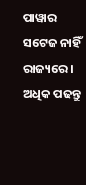ପାୱାର ସଟେଜ ନାହିଁ ରାଜ୍ୟରେ ।
ଅଧିକ ପଢନ୍ତୁ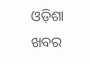ଓଡ଼ିଶା ଖବର